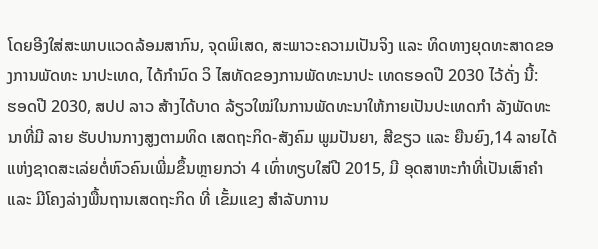ໂດຍອີງໃສ່ສະພາບແວດລ້ອມສາກົນ, ຈຸດພິເສດ, ສະພາວະຄວາມເປັນຈິງ ແລະ ທິດທາງຍຸດທະສາດຂອງການພັດທະ ນາປະເທດ, ໄດ້ກໍານົດ ວິ ໄສທັດຂອງການພັດທະນາປະ ເທດຮອດປີ 2030 ໄວ້ດັ່ງ ນີ້:
ຮອດປີ 2030, ສປປ ລາວ ສ້າງໄດ້ບາດ ລ້ຽວໃໝ່ໃນການພັດທະນາໃຫ້ກາຍເປັນປະເທດກຳ ລັງພັດທະນາທີ່ມີ ລາຍ ຮັບປານກາງສູງຕາມທິດ ເສດຖະກິດ-ສັງຄົມ ພູມປັນຍາ, ສີຂຽວ ແລະ ຍືນຍົງ,14 ລາຍໄດ້ແຫ່ງຊາດສະເລ່ຍຕໍ່ຫົວຄົນເພີ່ມຂຶ້ນຫຼາຍກວ່າ 4 ເທົ່າທຽບໃສ່ປີ 2015, ມີ ອຸດສາຫະກຳທີ່ເປັນເສົາຄຳ ແລະ ມີໂຄງລ່າງພື້ນຖານເສດຖະກິດ ທີ່ ເຂັ້ມແຂງ ສຳລັບການ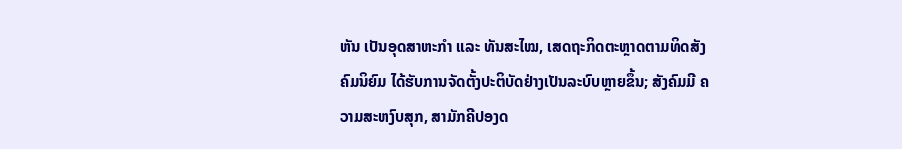ຫັນ ເປັນອຸດສາຫະກຳ ແລະ ທັນສະໄໝ, ເສດຖະກິດຕະຫຼາດຕາມທິດສັງຄົມນິຍົມ ໄດ້ຮັບການຈັດຕັ້ງປະຕິບັດຢ່າງເປັນລະບົບຫຼາຍຂຶ້ນ; ສັງຄົມມີ ຄວາມສະຫງົບສຸກ, ສາມັກຄີປອງດ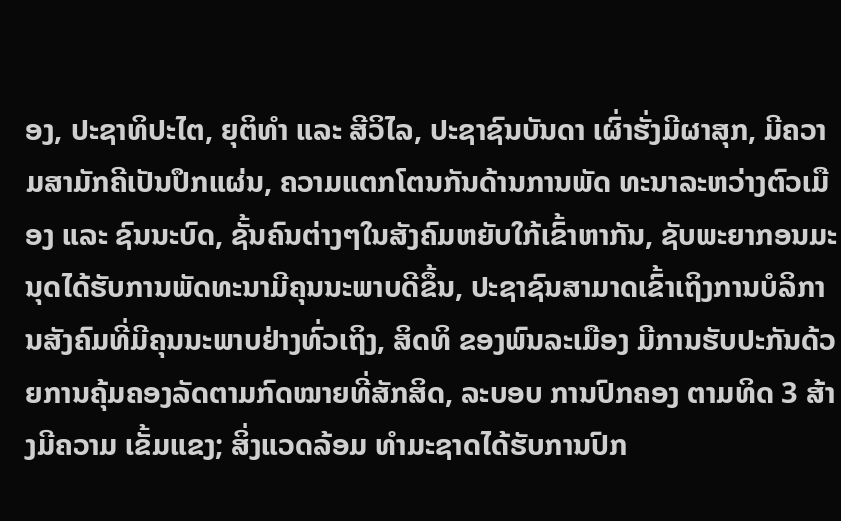ອງ, ປະຊາທິປະໄຕ, ຍຸຕິທຳ ແລະ ສີວິໄລ, ປະຊາຊົນບັນດາ ເຜົ່າຮັ່ງມີຜາສຸກ, ມີຄວາມສາມັກຄີເປັນປຶກແຜ່ນ, ຄວາມແຕກໂຕນກັນດ້ານການພັດ ທະນາລະຫວ່າງຕົວເມືອງ ແລະ ຊົນນະບົດ, ຊັ້ນຄົນຕ່າງໆໃນສັງຄົມຫຍັບໃກ້ເຂົ້າຫາກັນ, ຊັບພະຍາກອນມະນຸດໄດ້ຮັບການພັດທະນາມີຄຸນນະພາບດີຂຶ້ນ, ປະຊາຊົນສາມາດເຂົ້າເຖິງການບໍລິການສັງຄົມທີ່ມີຄຸນນະພາບຢ່າງທົ່ວເຖິງ, ສິດທິ ຂອງພົນລະເມືອງ ມີການຮັບປະກັນດ້ວຍການຄຸ້ມຄອງລັດຕາມກົດໝາຍທີ່ສັກສິດ, ລະບອບ ການປົກຄອງ ຕາມທິດ 3 ສ້າງມີຄວາມ ເຂັ້ມແຂງ; ສິ່ງແວດລ້ອມ ທຳມະຊາດໄດ້ຮັບການປົກ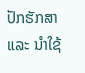ປັກຮັກສາແລະ ນຳໃຊ້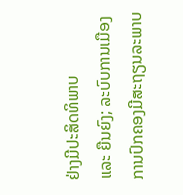ຢ່າງມີປະສິດທິພາບ
ແລະ ຍືນຍົງ; ລະບົບການເມືອງການປົກຄອງມີສະຖຽນລະພາບ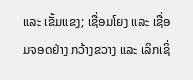ແລະ ເຂັ້ມແຂງ; ເຊື່ອມໂຍງ ແລະ ເຊື່ອມຈອດຢ່າງ ກວ້າງຂວາງ ແລະ ເລິກເຊິ່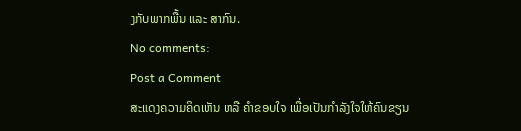ງກັບພາກພື້ນ ແລະ ສາກົນ.
No comments:
Post a Comment
ສະແດງຄວາມຄິດເຫັນ ຫລື ຄຳຂອບໃຈ ເພື່ອເປັນກຳລັງໃຈໃຫ້ຄົນຂຽນ